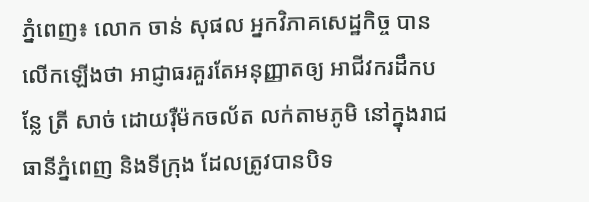ភ្នំពេញ៖ លោក ចាន់ សុផល អ្នកវិភាគសេដ្ឋកិច្ច បានលើកឡើងថា អាជ្ញាធរគួរតែអនុញ្ញាតឲ្យ អាជីវករដឹកបន្លែ ត្រី សាច់ ដោយរ៉ឺម៉កចល័ត លក់តាមភូមិ នៅក្នុងរាជធានីភ្នំពេញ និងទីក្រុង ដែលត្រូវបានបិទ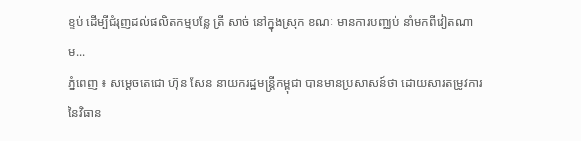ខ្ទប់ ដើម្បីជំរុញដល់ផលិតកម្មបន្លែ ត្រី សាច់ នៅក្នុងស្រុក ខណៈ មានការបញ្ឈប់ នាំមកពីវៀតណាម...
ភ្នំពេញ ៖ សម្តេចតេជោ ហ៊ុន សែន នាយករដ្ឋមន្រ្តីកម្ពុជា បានមានប្រសាសន៍ថា ដោយសារតម្រូវការ នៃវិធាន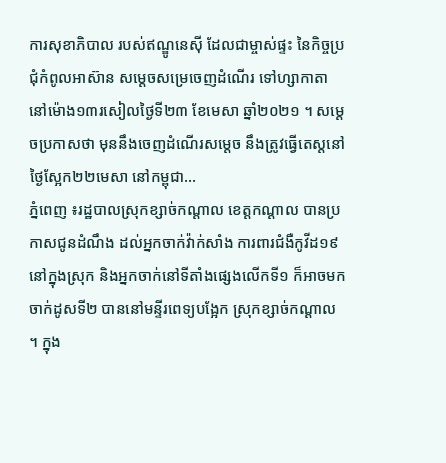ការសុខាភិបាល របស់ឥណ្ឌូនេស៊ី ដែលជាម្ចាស់ផ្ទះ នៃកិច្ចប្រជុំកំពូលអាស៊ាន សម្តេចសម្រេចេញដំណើរ ទៅហ្សាកាតា នៅម៉ោង១៣រសៀលថ្ងៃទី២៣ ខែមេសា ឆ្នាំ២០២១ ។ សម្តេចប្រកាសថា មុននឹងចេញដំណើរសម្តេច នឹងត្រូវធ្វើតេស្តនៅថ្ងៃស្អែក២២មេសា នៅកម្ពុជា...
ភ្នំពេញ ៖រដ្ឋបាលស្រុកខ្សាច់កណ្ដាល ខេត្តកណ្ដាល បានប្រកាសជូនដំណឹង ដល់អ្នកចាក់វ៉ាក់សាំង ការពារជំងឺកូវីដ១៩នៅក្នុងស្រុក និងអ្នកចាក់នៅទីតាំងផ្សេងលើកទី១ ក៏អាចមកចាក់ដូសទី២ បាននៅមន្ទីរពេទ្យបង្អែក ស្រុកខ្សាច់កណ្ដាល ។ ក្នុង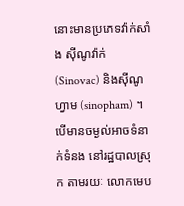នោះមានប្រភេទវ៉ាក់សាំង ស៊ីណូវ៉ាក់ (Sinovac) និងស៊ីណូហ្វាម (sinopham) ។ បើមានចម្ងល់អាចទំនាក់ទំនង នៅរដ្ឋបាលស្រុក តាមរយៈ លោកមេប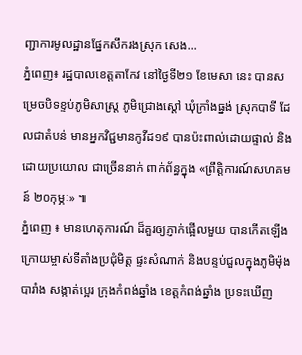ញ្ជាការមូលដ្ឋានផ្នែកសឹករងស្រុក សេង...
ភ្នំពេញ៖ រដ្ឋបាលខេត្តតាកែវ នៅថ្ងៃទី២១ ខែមេសា នេះ បានសម្រេចបិទខ្ទប់ភូមិសាស្ត្រ ភូមិជ្រោងស្តៅ ឃុំក្រាំងធ្នង់ ស្រុកបាទី ដែលជាតំបន់ មានអ្នកវិជ្ជមានកូវីដ១៩ បានប៉ះពាល់ដោយផ្ទាល់ និងដោយប្រយោល ជាច្រើននាក់ ពាក់ព័ន្ធក្នុង «ព្រឹត្តិការណ៍សហគមន៍ ២០កុម្ភៈ» ៕
ភ្នំពេញ ៖ មានហេតុការណ៍ ដ៏គួរឲ្យភ្ញាក់ផ្អើលមួយ បានកើតឡើង ក្រោយម្ចាស់ទីតាំងប្រជុំមិត្ត ផ្ទះសំណាក់ និងបន្ទប់ជួលក្នុងភូមិម៉ុងបារាំង សង្កាត់ប្អេរ ក្រុងកំពង់ឆ្នាំង ខេត្តកំពង់ឆ្នាំង ប្រទះឃើញ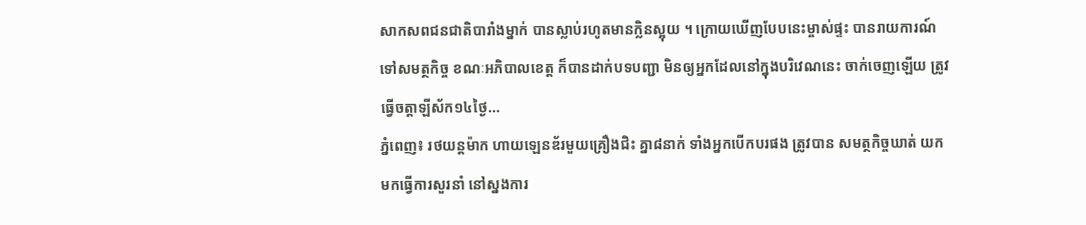សាកសពជនជាតិបារាំងម្នាក់ បានស្លាប់រហូតមានក្លិនស្អុយ ។ ក្រោយឃើញបែបនេះម្ចាស់ផ្ទះ បានរាយការណ៍ទៅសមត្ថកិច្ច ខណៈអភិបាលខេត្ត ក៏បានដាក់បទបញ្ជា មិនឲ្យអ្នកដែលនៅក្នុងបរិវេណនេះ ចាក់ចេញឡើយ ត្រូវធ្វើចត្តាឡីស័ក១៤ថ្ងៃ...
ភ្នំពេញ៖ រថយន្តម៉ាក ហាយឡេនឌ័រមួយគ្រឿងជិះ គ្នា៨នាក់ ទាំងអ្នកបើកបរផង ត្រូវបាន សមត្ថកិច្ចឃាត់ យកមកធ្វើការសួរនាំ នៅស្នងការ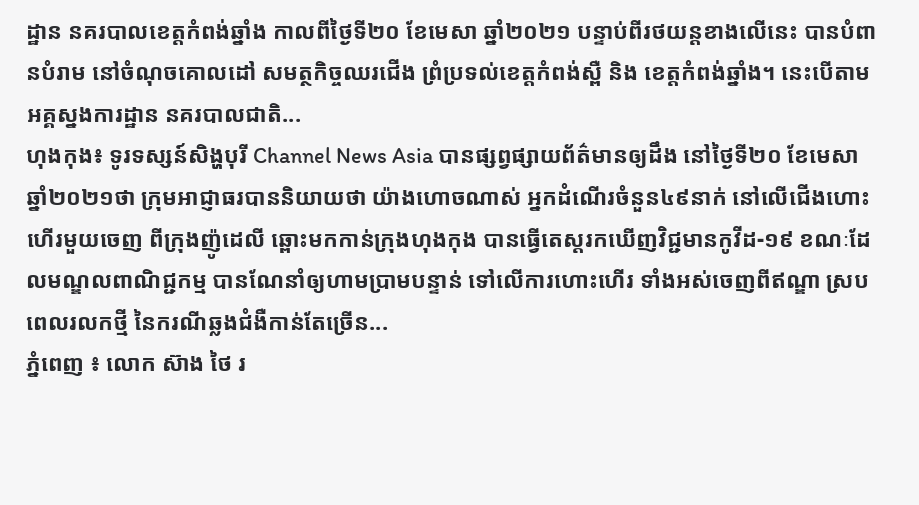ដ្ឋាន នគរបាលខេត្តកំពង់ឆ្នាំង កាលពីថ្ងៃទី២០ ខែមេសា ឆ្នាំ២០២១ បន្ទាប់ពីរថយន្តខាងលើនេះ បានបំពានបំរាម នៅចំណុចគោលដៅ សមត្ថកិច្ចឈរជើង ព្រំប្រទល់ខេត្តកំពង់ស្ពឺ និង ខេត្តកំពង់ឆ្នាំង។ នេះបើតាមអគ្គស្នងការដ្ឋាន នគរបាលជាតិ...
ហុងកុង៖ ទូរទស្សន៍សិង្ហបុរី Channel News Asia បានផ្សព្វផ្សាយព័ត៌មានឲ្យដឹង នៅថ្ងៃទី២០ ខែមេសា ឆ្នាំ២០២១ថា ក្រុមអាជ្ញាធរបាននិយាយថា យ៉ាងហោចណាស់ អ្នកដំណើរចំនួន៤៩នាក់ នៅលើជើងហោះហើរមួយចេញ ពីក្រុងញ៉ូដេលី ឆ្ពោះមកកាន់ក្រុងហុងកុង បានធ្វើតេស្តរកឃើញវិជ្ជមានកូវីដ-១៩ ខណៈដែលមណ្ឌលពាណិជ្ជកម្ម បានណែនាំឲ្យហាមប្រាមបន្ទាន់ ទៅលើការហោះហើរ ទាំងអស់ចេញពីឥណ្ឌា ស្របពេលរលកថ្មី នៃករណីឆ្លងជំងឺកាន់តែច្រើន...
ភ្នំពេញ ៖ លោក ស៊ាង ថៃ រ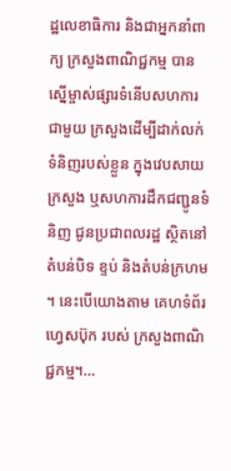ដ្ឋលេខាធិការ និងជាអ្នកនាំពាក្យ ក្រសួងពាណិជ្ជកម្ម បានស្នើម្ចាស់ផ្សារទំនើបសហការជាមួយ ក្រសួងដើម្បីដាក់លក់ ទំនិញរបស់ខ្លួន ក្នុងវេបសាយក្រសួង ឬសហការដឹកជញ្ជូនទំនិញ ជូនប្រជាពលរដ្ឋ ស្ថិតនៅតំបន់បិទ ខ្ទប់ និងតំបន់ក្រហម ។ នេះបើយោងតាម គេហទំព័រហ្វេសប៊ុក របស់ ក្រសួងពាណិជ្ជកម្ម។...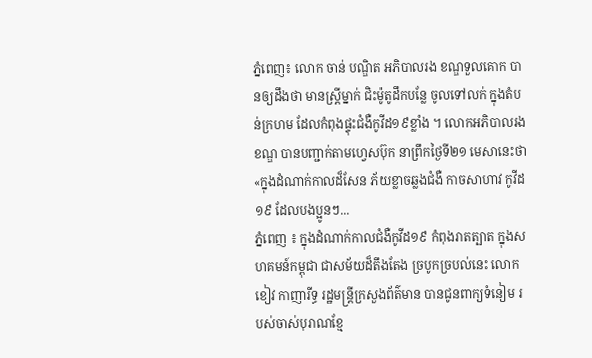ភ្នំពេញ៖ លោក ចាន់ បណ្ឌិត អភិបាលរង ខណ្ឌទួលគោក បានឲ្យដឹងថា មានស្ត្រីម្នាក់ ជិះម៉ូតូដឹកបន្លែ ចូលទៅលក់ ក្នុងតំបន់ក្រហម ដែលកំពុងផ្ទុះជំងឺកូវីដ១៩ខ្លាំង ។ លោកអភិបាលរងខណ្ឌ បានបញ្ជាក់តាមហ្វេសប៊ុក នាព្រឹកថ្ងៃទី២១ មេសានេះថា «ក្នុងដំណាក់កាលដ៏សែន ភ័យខ្លាចឆ្លងជំងឺ កាចសាហាវ កូវីដ១៩ ដែលបងប្អូនៗ...
ភ្នំពេញ ៖ ក្នុងដំណាក់កាលជំងឺកូវីដ១៩ កំពុងរាតត្បាត ក្នុងសហគមន៍កម្ពុជា ជាសម័យដ៏តឹងតែង ច្របូកច្របល់នេះ លោក ខៀវ កាញារីទ្ធ រដ្ឋមន្រ្តីក្រសួងព័ត៌មាន បានជូនពាក្យទំនៀម របស់ចាស់បុរាណខ្មែ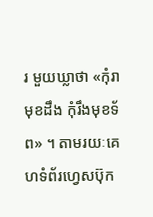រ មួយឃ្លាថា «កុំរាមុខដឹង កុំរឹងមុខទ័ព» ។ តាមរយៈគេហទំព័រហ្វេសប៊ុក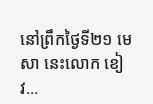នៅព្រឹកថ្ងៃទី២១ មេសា នេះលោក ខៀវ...